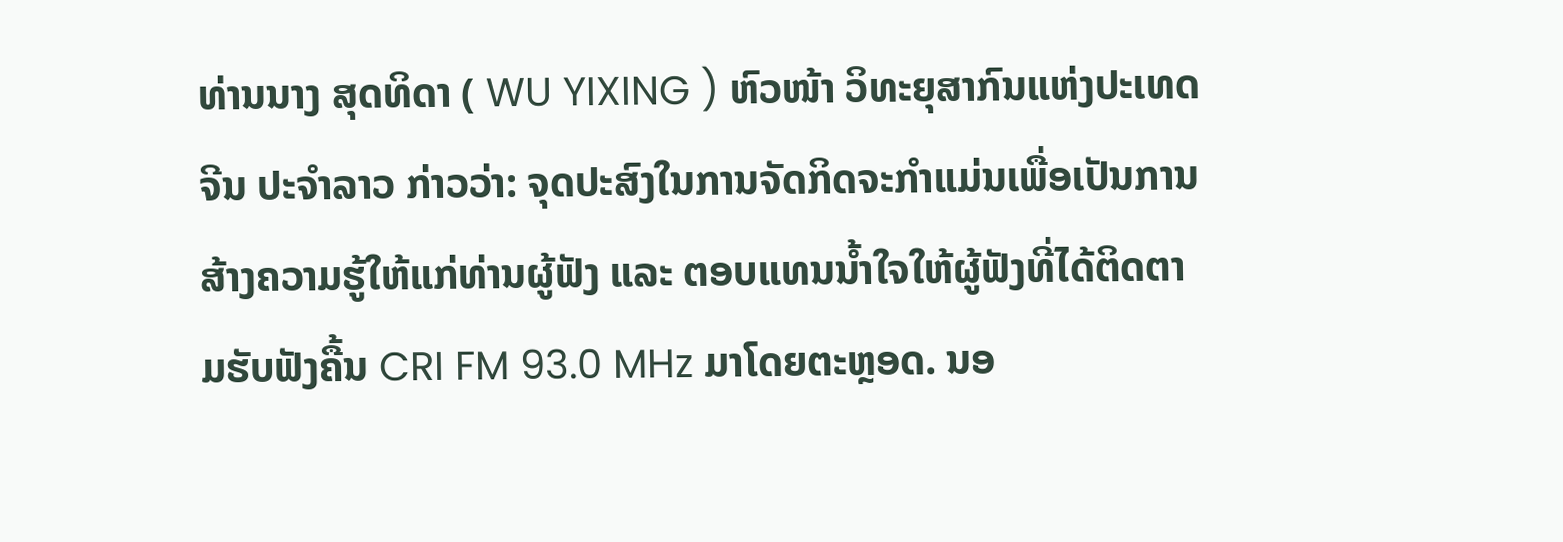ທ່ານນາງ ສຸດທິດາ ( WU YIXING ) ຫົວໜ້າ ວິທະຍຸສາກົນແຫ່ງປະເທດຈີນ ປະຈໍາລາວ ກ່າວວ່າ: ຈຸດປະສົງໃນການຈັດກິດຈະກຳແມ່ນເພື່ອເປັນການສ້າງຄວາມຮູ້ໃຫ້ແກ່ທ່ານຜູ້ຟັງ ແລະ ຕອບແທນນ້ຳໃຈໃຫ້ຜູ້ຟັງທີ່ໄດ້ຕິດຕາມຮັບຟັງຄື້ນ CRI FM 93.0 MHz ມາໂດຍຕະຫຼອດ. ນອ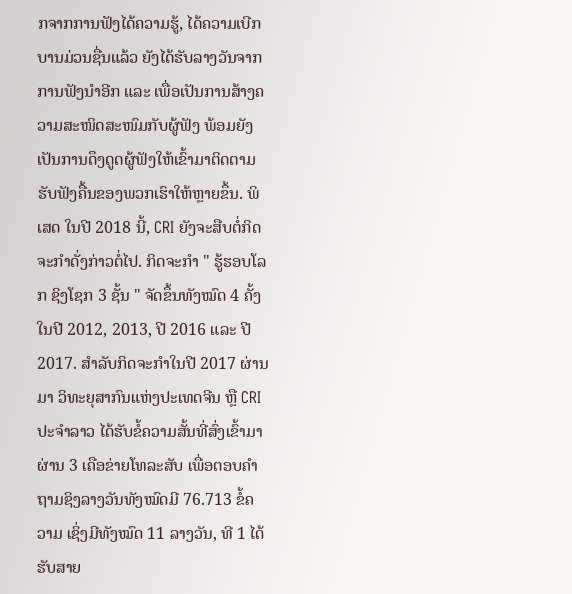ກຈາກການຟັງໄດ້ຄວາມຮູ້, ໄດ້ຄວາມເບີກບານມ່ວນຊື່ນແລ້ວ ຍັງໄດ້ຮັບລາງວັນຈາກການຟັງນຳອີກ ແລະ ເພື່ອເປັນການສ້າງຄວາມສະໜິດສະໜົມກັບຜູ້ຟັງ ພ້ອມຍັງເປັນການດຶງດູດຜູ້ຟັງໃຫ້ເຂົ້າມາຕິດຕາມຮັບຟັງຄື້ນຂອງພວກເຮົາໃຫ້ຫຼາຍຂຶ້ນ. ພິເສດ ໃນປີ 2018 ນີ້, CRI ຍັງຈະສືບຕໍ່ກິດຈະກໍາດັ່ງກ່າວຕໍ່ໄປ. ກິດຈະກໍາ " ຮູ້ຮອບໂລກ ຊິງໂຊກ 3 ຊັ້ນ " ຈັດຂຶ້ນທັງໝົດ 4 ຄັ້ງ ໃນປີ 2012, 2013, ປີ 2016 ແລະ ປີ 2017. ສໍາລັບກິດຈະກໍາໃນປີ 2017 ຜ່ານມາ ວິທະຍຸສາກົນແຫ່ງປະເທດຈີນ ຫຼື CRI ປະຈໍາລາວ ໄດ້ຮັບຂໍ້ຄວາມສັ້ນທີ່ສົ່ງເຂົ້າມາຜ່ານ 3 ເຄືອຂ່າຍໂທລະສັບ ເພື່ອຕອບຄຳຖາມຊິງລາງວັນທັງໝົດມີ 76.713 ຂໍ້ຄວາມ ເຊິ່ງມີທັງໝົດ 11 ລາງວັນ, ທີ 1 ໄດ້ຮັບສາຍ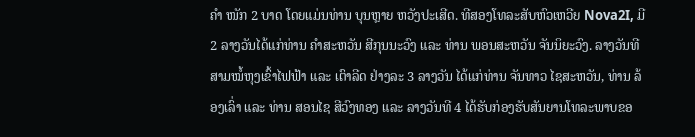ຄໍາ ໜັກ 2 ບາດ ໂດຍແມ່ນທ່ານ ບຸນຫຼາຍ ຫວັງປະເສີດ. ທີສອງໂທລະສັບຫົວເຫວີຍ Nova2I, ມີ 2 ລາງວັນໄດ້ແກ່ທ່ານ ຄໍາສະຫວັນ ສີກຸນນະວົງ ແລະ ທ່ານ ພອນສະຫວັນ ຈັນນິຍະວົງ. ລາງວັນທີສາມໝໍ້ຫຸງເຂົ້າໄຟຟ້າ ແລະ ເຕົາລີດ ຢ່າງລະ 3 ລາງວັນ ໄດ້ແກ່ທ່ານ ຈັນທາວ ໄຊສະຫວັນ, ທ່ານ ລ້ອງເລົ່າ ແລະ ທ່ານ ສອນໄຊ ສີວົງທອງ ແລະ ລາງວັນທີ 4 ໄດ້ຮັບກ່ອງຮັບສັນຍານໂທລະພາບຂອ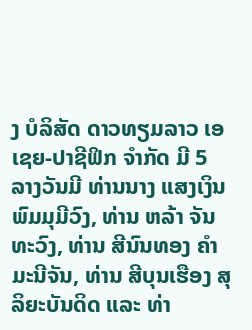ງ ບໍລິສັດ ດາວທຽມລາວ ເອເຊຍ-ປາຊີຟິກ ຈໍາກັດ ມີ 5 ລາງວັນມີ ທ່ານນາງ ແສງເງິນ ພົມມຸມີວົງ, ທ່ານ ຫລ້າ ຈັນທະວົງ, ທ່ານ ສີນົນທອງ ຄໍາມະນີຈັນ, ທ່ານ ສີບຸນເຮືອງ ສຸລິຍະບັນດິດ ແລະ ທ່າ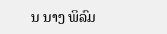ນ ນາງ ພິລົມ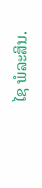ໄຊ ພໍລະສິນ.